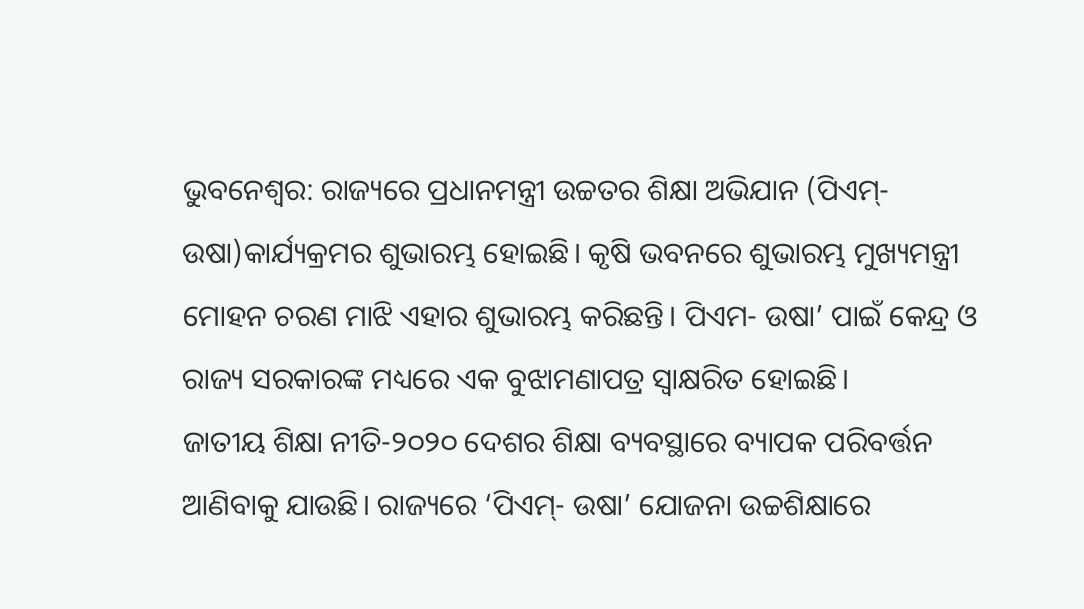ଭୁବନେଶ୍ବର: ରାଜ୍ୟରେ ପ୍ରଧାନମନ୍ତ୍ରୀ ଉଚ୍ଚତର ଶିକ୍ଷା ଅଭିଯାନ (ପିଏମ୍- ଉଷା)କାର୍ଯ୍ୟକ୍ରମର ଶୁଭାରମ୍ଭ ହୋଇଛି। କୃଷି ଭବନରେ ଶୁଭାରମ୍ଭ ମୁଖ୍ୟମନ୍ତ୍ରୀ ମୋହନ ଚରଣ ମାଝି ଏହାର ଶୁଭାରମ୍ଭ କରିଛନ୍ତି। ପିଏମ- ଉଷା’ ପାଇଁ କେନ୍ଦ୍ର ଓ ରାଜ୍ୟ ସରକାରଙ୍କ ମଧ୍ୟରେ ଏକ ବୁଝାମଣାପତ୍ର ସ୍ୱାକ୍ଷରିତ ହୋଇଛି।
ଜାତୀୟ ଶିକ୍ଷା ନୀତି-୨୦୨୦ ଦେଶର ଶିକ୍ଷା ବ୍ୟବସ୍ଥାରେ ବ୍ୟାପକ ପରିବର୍ତ୍ତନ ଆଣିବାକୁ ଯାଉଛି। ରାଜ୍ୟରେ ‘ପିଏମ୍- ଉଷା’ ଯୋଜନା ଉଚ୍ଚଶିକ୍ଷାରେ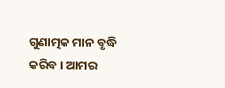ଗୁଣାତ୍ମକ ମାନ ବୃଦ୍ଧି କରିବ । ଆମର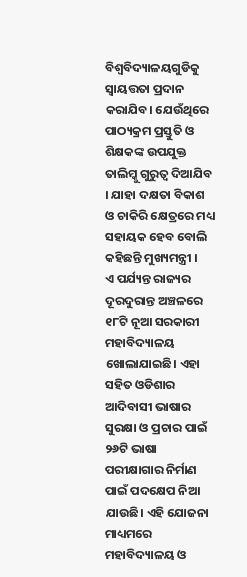ବିଶ୍ୱବିଦ୍ୟାଳୟଗୁଡିକୁ ସ୍ୱାୟତ୍ତତା ପ୍ରଦାନ କରାଯିବ। ଯେଉଁଥିରେ ପାଠ୍ୟକ୍ରମ ପ୍ରସ୍ତୁତି ଓ ଶିକ୍ଷକଙ୍କ ଉପଯୁକ୍ତ ତାଲିମ୍କୁ ଗୁରୁତ୍ୱ ଦିଆଯିବ । ଯାହା ଦକ୍ଷତା ବିକାଶ ଓ ଚାକିରି କ୍ଷେତ୍ରରେ ମଧ୍ୟ ସହାୟକ ହେବ ବୋଲି କହିଛନ୍ତି ମୁଖ୍ୟମନ୍ତ୍ରୀ ।
ଏ ପର୍ଯ୍ୟନ୍ତ ରାଜ୍ୟର ଦୂରଦୁରାନ୍ତ ଅଞ୍ଚଳରେ ୧୮ଟି ନୂଆ ସରକାରୀ ମହାବିଦ୍ୟାଳୟ ଖୋଲାଯାଇଛି। ଏହା ସହିତ ଓଡିଶାର ଆଦିବାସୀ ଭାଷାର ସୁରକ୍ଷା ଓ ପ୍ରଚାର ପାଇଁ ୨୬ଟି ଭାଷା ପରୀକ୍ଷାଗାର ନିର୍ମାଣ ପାଇଁ ପଦକ୍ଷେପ ନିଆ ଯାଉଛି। ଏହି ଯୋଜନା ମାଧ୍ୟମରେ ମହାବିଦ୍ୟାଳୟ ଓ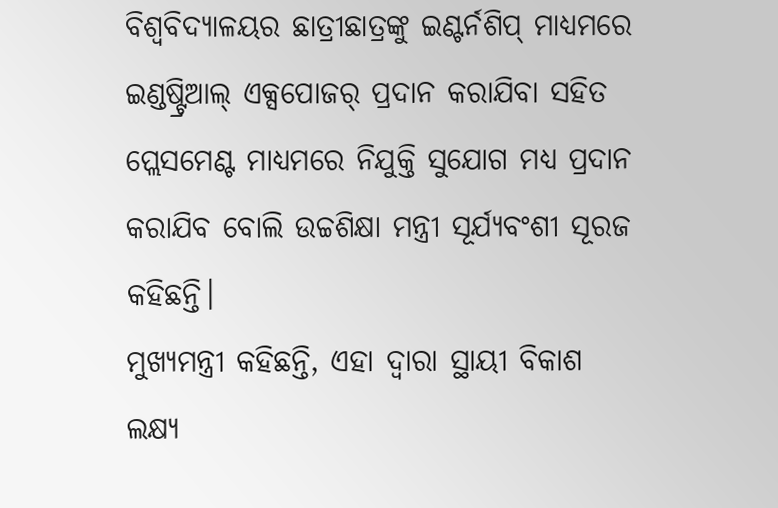ବିଶ୍ୱବିଦ୍ୟାଳୟର ଛାତ୍ରୀଛାତ୍ରଙ୍କୁ ଇଣ୍ଟର୍ନଶିପ୍ ମାଧ୍ୟମରେ ଇଣ୍ଡଷ୍ଟ୍ରିଆଲ୍ ଏକ୍ସପୋଜର୍ ପ୍ରଦାନ କରାଯିବା ସହିତ ପ୍ଲେସମେଣ୍ଟ ମାଧ୍ୟମରେ ନିଯୁକ୍ତି ସୁଯୋଗ ମଧ୍ୟ ପ୍ରଦାନ କରାଯିବ ବୋଲି ଉଚ୍ଚଶିକ୍ଷା ମନ୍ତ୍ରୀ ସୂର୍ଯ୍ୟବଂଶୀ ସୂରଜ କହିଛନ୍ତି।
ମୁଖ୍ୟମନ୍ତ୍ରୀ କହିଛନ୍ତି, ଏହା ଦ୍ୱାରା ସ୍ଥାୟୀ ବିକାଶ ଲକ୍ଷ୍ୟ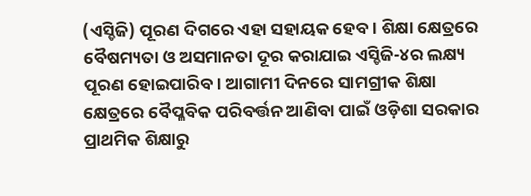(ଏସ୍ଡିଜି) ପୂରଣ ଦିଗରେ ଏହା ସହାୟକ ହେବ। ଶିକ୍ଷା କ୍ଷେତ୍ରରେ ବୈଷମ୍ୟତା ଓ ଅସମାନତା ଦୂର କରାଯାଇ ଏସ୍ଡିଜି-୪ର ଲକ୍ଷ୍ୟ ପୂରଣ ହୋଇପାରିବ। ଆଗାମୀ ଦିନରେ ସାମଗ୍ରୀକ ଶିକ୍ଷା କ୍ଷେତ୍ରରେ ବୈପ୍ଳବିକ ପରିବର୍ତ୍ତନ ଆଣିବା ପାଇଁ ଓଡ଼ିଶା ସରକାର ପ୍ରାଥମିକ ଶିକ୍ଷାରୁ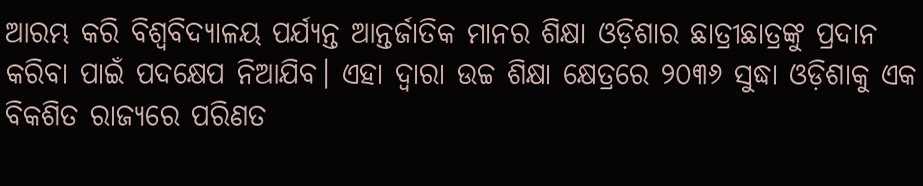ଆରମ୍ଭ କରି ବିଶ୍ୱବିଦ୍ୟାଳୟ ପର୍ଯ୍ୟନ୍ତ ଆନ୍ତର୍ଜାତିକ ମାନର ଶିକ୍ଷା ଓଡ଼ିଶାର ଛାତ୍ରୀଛାତ୍ରଙ୍କୁ ପ୍ରଦାନ କରିବା ପାଇଁ ପଦକ୍ଷେପ ନିଆଯିବ। ଏହା ଦ୍ୱାରା ଉଚ୍ଚ ଶିକ୍ଷା କ୍ଷେତ୍ରରେ ୨୦୩୬ ସୁଦ୍ଧା ଓଡ଼ିଶାକୁ ଏକ ବିକଶିତ ରାଜ୍ୟରେ ପରିଣତ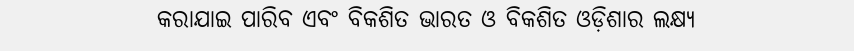କରାଯାଇ ପାରିବ ଏବଂ ବିକଶିତ ଭାରତ ଓ ବିକଶିତ ଓଡ଼ିଶାର ଲକ୍ଷ୍ୟ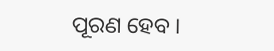ପୂରଣ ହେବ ।